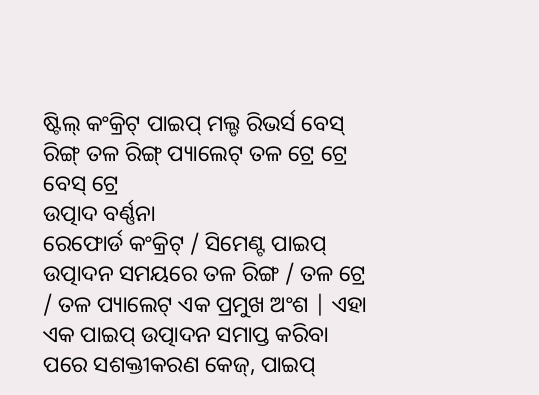ଷ୍ଟିଲ୍ କଂକ୍ରିଟ୍ ପାଇପ୍ ମଲ୍ଡ ରିଭର୍ସ ବେସ୍ ରିଙ୍ଗ୍ ତଳ ରିଙ୍ଗ୍ ପ୍ୟାଲେଟ୍ ତଳ ଟ୍ରେ ଟ୍ରେ ବେସ୍ ଟ୍ରେ
ଉତ୍ପାଦ ବର୍ଣ୍ଣନା
ରେଫୋର୍ଡ କଂକ୍ରିଟ୍ / ସିମେଣ୍ଟ ପାଇପ୍ ଉତ୍ପାଦନ ସମୟରେ ତଳ ରିଙ୍ଗ / ତଳ ଟ୍ରେ / ତଳ ପ୍ୟାଲେଟ୍ ଏକ ପ୍ରମୁଖ ଅଂଶ | ଏହା ଏକ ପାଇପ୍ ଉତ୍ପାଦନ ସମାପ୍ତ କରିବା ପରେ ସଶକ୍ତୀକରଣ କେଜ୍, ପାଇପ୍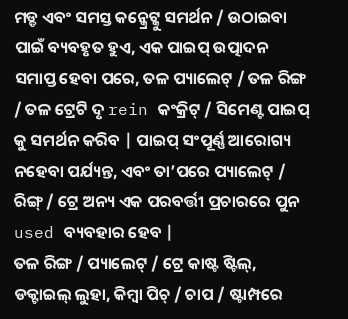ମଡ୍ଡ ଏବଂ ସମସ୍ତ କନ୍କ୍ରେଟ୍କୁ ସମର୍ଥନ / ଉଠାଇବା ପାଇଁ ବ୍ୟବହୃତ ହୁଏ, ଏକ ପାଇପ୍ ଉତ୍ପାଦନ ସମାପ୍ତ ହେବା ପରେ, ତଳ ପ୍ୟାଲେଟ୍ / ତଳ ରିଙ୍ଗ / ତଳ ଟ୍ରେଟି ଦୃ rein କଂକ୍ରିଟ୍ / ସିମେଣ୍ଟ ପାଇପ୍ କୁ ସମର୍ଥନ କରିବ | ପାଇପ୍ ସଂପୂର୍ଣ୍ଣ ଆରୋଗ୍ୟ ନହେବା ପର୍ଯ୍ୟନ୍ତ, ଏବଂ ତା’ପରେ ପ୍ୟାଲେଟ୍ / ରିଙ୍ଗ୍ / ଟ୍ରେ ଅନ୍ୟ ଏକ ପରବର୍ତ୍ତୀ ପ୍ରଚାରରେ ପୁନ used ବ୍ୟବହାର ହେବ |
ତଳ ରିଙ୍ଗ / ପ୍ୟାଲେଟ୍ / ଟ୍ରେ କାଷ୍ଟ ଷ୍ଟିଲ୍, ଡକ୍ଟାଇଲ୍ ଲୁହା, କିମ୍ବା ପିଚ୍ / ଚାପ / ଷ୍ଟାମ୍ପରେ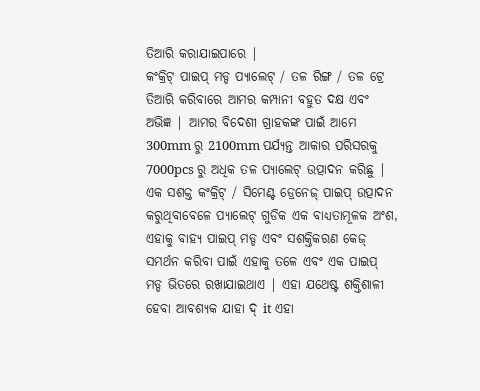ତିଆରି କରାଯାଇପାରେ |
କଂକ୍ରିଟ୍ ପାଇପ୍ ମଡ୍ଡ ପ୍ୟାଲେଟ୍ / ତଳ ରିଙ୍ଗ / ତଳ ଟ୍ରେ ତିଆରି କରିବାରେ ଆମର କମ୍ପାନୀ ବହୁତ ଦକ୍ଷ ଏବଂ ଅଭିଜ୍ଞ | ଆମର ବିଦେଶୀ ଗ୍ରାହକଙ୍କ ପାଇଁ ଆମେ 300mm ରୁ 2100mm ପର୍ଯ୍ୟନ୍ତ ଆକାର ପରିସରକୁ 7000pcs ରୁ ଅଧିକ ତଳ ପ୍ୟାଲେଟ୍ ଉତ୍ପାଦନ କରିଛୁ |
ଏକ ସଶକ୍ତ କଂକ୍ରିଟ୍ / ସିମେଣ୍ଟ ଡ୍ରେନେଜ୍ ପାଇପ୍ ଉତ୍ପାଦନ କରୁଥିବାବେଳେ ପ୍ୟାଲେଟ୍ ଗୁଡିକ ଏକ ବାଧ୍ୟତାମୂଳକ ଅଂଶ, ଏହାକୁ ବାହ୍ୟ ପାଇପ୍ ମଡ୍ଡ ଏବଂ ସଶକ୍ତିକରଣ କେଜ୍ ସମର୍ଥନ କରିବା ପାଇଁ ଏହାକୁ ତଳେ ଏବଂ ଏକ ପାଇପ୍ ମଡ୍ଡ ଭିତରେ ରଖାଯାଇଥାଏ | ଏହା ଯଥେଷ୍ଟ ଶକ୍ତିଶାଳୀ ହେବା ଆବଶ୍ୟକ ଯାହା ଦ୍ it ଏହା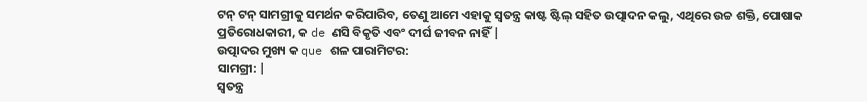ଟନ୍ ଟନ୍ ସାମଗ୍ରୀକୁ ସମର୍ଥନ କରିପାରିବ, ତେଣୁ ଆମେ ଏହାକୁ ସ୍ୱତନ୍ତ୍ର କାଷ୍ଟ ଷ୍ଟିଲ୍ ସହିତ ଉତ୍ପାଦନ କଲୁ, ଏଥିରେ ଉଚ୍ଚ ଶକ୍ତି, ପୋଷାକ ପ୍ରତିରୋଧକାରୀ, କ de ଣସି ବିକୃତି ଏବଂ ଦୀର୍ଘ ଜୀବନ ନାହିଁ |
ଉତ୍ପାଦର ମୁଖ୍ୟ କ que ଶଳ ପାରାମିଟର:
ସାମଗ୍ରୀ: |
ସ୍ୱତନ୍ତ୍ର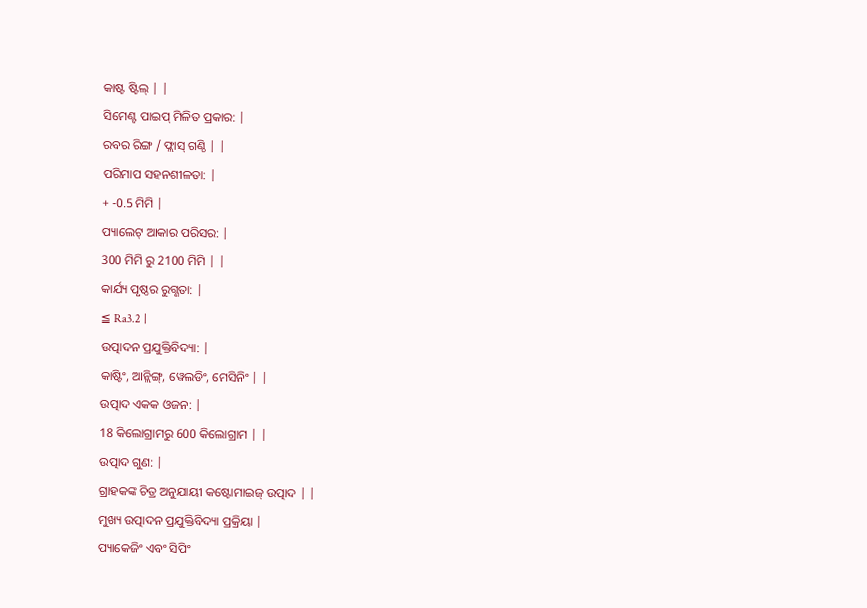କାଷ୍ଟ ଷ୍ଟିଲ୍ | |
ସିମେଣ୍ଟ ପାଇପ୍ ମିଳିତ ପ୍ରକାର: |
ରବର ରିଙ୍ଗ / ଫ୍ଲାସ୍ ଗଣ୍ଠି | |
ପରିମାପ ସହନଶୀଳତା: |
+ -0.5 ମିମି |
ପ୍ୟାଲେଟ୍ ଆକାର ପରିସର: |
300 ମିମି ରୁ 2100 ମିମି | |
କାର୍ଯ୍ୟ ପୃଷ୍ଠର ରୁଗ୍ଣତା: |
≦ Ra3.2 |
ଉତ୍ପାଦନ ପ୍ରଯୁକ୍ତିବିଦ୍ୟା: |
କାଷ୍ଟିଂ, ଆନ୍ଲିଙ୍ଗ୍, ୱେଲଡିଂ, ମେସିନିଂ | |
ଉତ୍ପାଦ ଏକକ ଓଜନ: |
18 କିଲୋଗ୍ରାମରୁ 600 କିଲୋଗ୍ରାମ | |
ଉତ୍ପାଦ ଗୁଣ: |
ଗ୍ରାହକଙ୍କ ଚିତ୍ର ଅନୁଯାୟୀ କଷ୍ଟୋମାଇଜ୍ ଉତ୍ପାଦ | |
ମୁଖ୍ୟ ଉତ୍ପାଦନ ପ୍ରଯୁକ୍ତିବିଦ୍ୟା ପ୍ରକ୍ରିୟା |
ପ୍ୟାକେଜିଂ ଏବଂ ସିପିଂ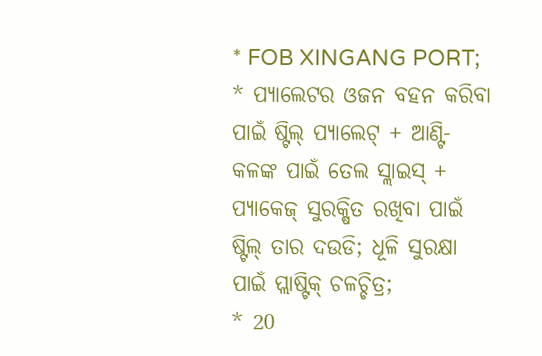* FOB XINGANG PORT;
* ପ୍ୟାଲେଟର ଓଜନ ବହନ କରିବା ପାଇଁ ଷ୍ଟିଲ୍ ପ୍ୟାଲେଟ୍ + ଆଣ୍ଟି-କଳଙ୍କ ପାଇଁ ତେଲ ସ୍ଲାଇସ୍ + ପ୍ୟାକେଜ୍ ସୁରକ୍ଷିତ ରଖିବା ପାଇଁ ଷ୍ଟିଲ୍ ତାର ଦଉଡି; ଧୂଳି ସୁରକ୍ଷା ପାଇଁ ପ୍ଲାଷ୍ଟିକ୍ ଚଳଚ୍ଚିତ୍ର;
* 20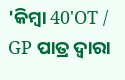'କିମ୍ବା 40'OT / GP ପାତ୍ର ଦ୍ୱାରା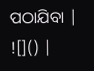ପଠାଯିବା |
![]() |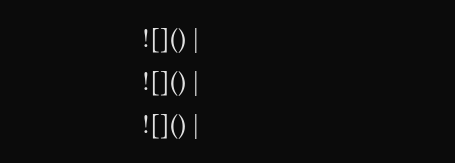![]() |
![]() |
![]() |